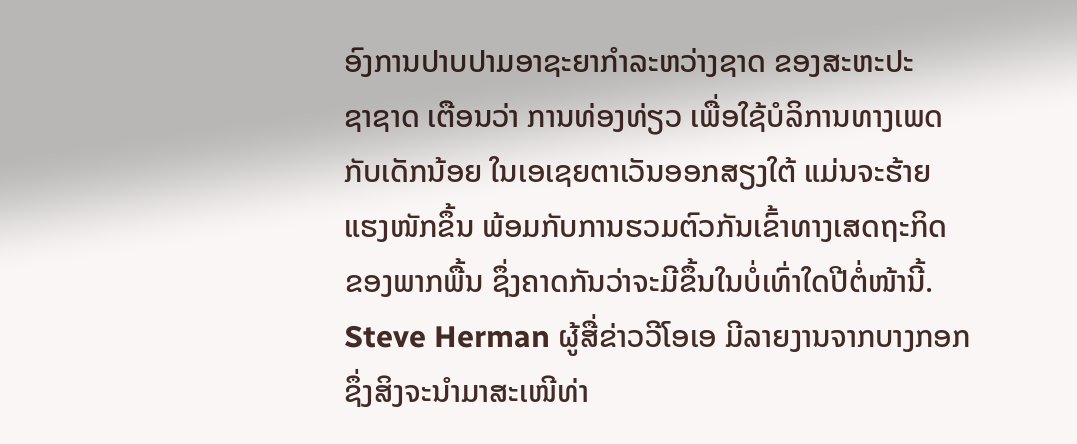ອົງການປາບປາມອາຊະຍາກຳລະຫວ່າງຊາດ ຂອງສະຫະປະ
ຊາຊາດ ເຕືອນວ່າ ການທ່ອງທ່ຽວ ເພື່ອໃຊ້ບໍລິການທາງເພດ
ກັບເດັກນ້ອຍ ໃນເອເຊຍຕາເວັນອອກສຽງໃຕ້ ແມ່ນຈະຮ້າຍ
ແຮງໜັກຂຶ້ນ ພ້ອມກັບການຮວມຕົວກັນເຂົ້າທາງເສດຖະກິດ
ຂອງພາກພື້ນ ຊຶ່ງຄາດກັນວ່າຈະມີຂຶ້ນໃນບໍ່ເທົ່າໃດປີຕໍ່ໜ້ານີ້.
Steve Herman ຜູ້ສື່ຂ່າວວີໂອເອ ມີລາຍງານຈາກບາງກອກ
ຊຶ່ງສິງຈະນຳມາສະເໜີທ່າ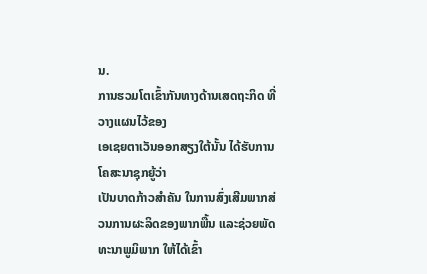ນ.
ການຮວມໂຕເຂົ້າກັນທາງດ້ານເສດຖະກິດ ທີ່ວາງແຜນໄວ້ຂອງ
ເອເຊຍຕາເວັນອອກສຽງໃຕ້ນັ້ນ ໄດ້ຮັບການໂຄສະນາຊຸກຍູ້ວ່າ
ເປັນບາດກ້າວສຳຄັນ ໃນການສົ່ງເສີມພາກສ່ວນການຜະລິດຂອງພາກພື້ນ ແລະຊ່ວຍພັດທະນາພູມິພາກ ໃຫ້ໄດ້ເຂົ້າ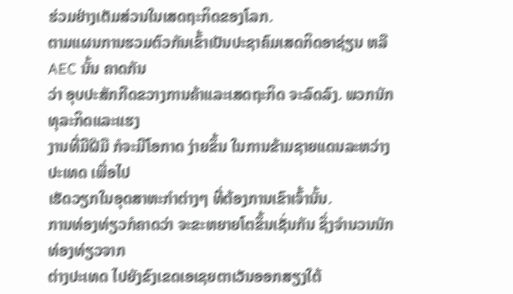ຮ່ວມຢ່າງເຕັມສ່ວນໃນເສດຖະກິດຂອງໂລກ.
ຕາມແຜນການຮວມຕົວກັນເຂົ້າເປັນປະຊາຄົມເສດກິດອາຊ່ຽນ ຫລື AEC ນັ້ນ ຄາດກັນ
ວ່າ ອຸບປະສັກກີດຂວາງການຄ້າແລະເສດຖະກິດ ຈະລົດລົງ. ພວກນັກທຸລະກິດແລະແຮງ
ງານທີ່ມີຝີມື ກໍຈະມີໂອກາດ ງ່າຍຂຶ້ນ ໃນການຂ້າມຊາຍແດນລະຫວ່າງປະເທດ ເພື່ອໄປ
ເຮັດວຽກໃນອຸດສາຫະກຳຕ່າງໆ ທີ່ຕ້ອງການເຂົາເຈົ້ານັ້ນ.
ການທ່ອງທ່ຽວກໍຄາດວ່າ ຈະຂະຫຍາຍໂຕຂຶ້ນເຊັ່ນກັນ ຊຶ່ງຈຳນວນນັກທ່ອງທ່ຽວຈາກ
ຕ່າງປະເທດ ໄປຍັງຂົງເຂດເອເຊຍຕາເວັນອອກສຽງໃຕ້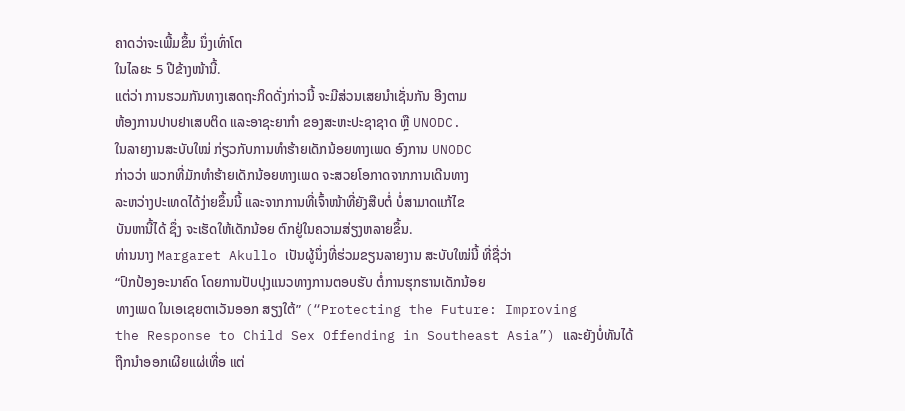ຄາດວ່າຈະເພີ້ມຂຶ້ນ ນຶ່ງເທົ່າໂຕ
ໃນໄລຍະ 5 ປີຂ້າງໜ້ານີ້.
ແຕ່ວ່າ ການຮວມກັນທາງເສດຖະກິດດັ່ງກ່າວນີ້ ຈະມີສ່ວນເສຍນຳເຊັ່ນກັນ ອີງຕາມ
ຫ້ອງການປາບຢາເສບຕິດ ແລະອາຊະຍາກຳ ຂອງສະຫະປະຊາຊາດ ຫຼື UNODC.
ໃນລາຍງານສະບັບໃໝ່ ກ່ຽວກັບການທຳຮ້າຍເດັກນ້ອຍທາງເພດ ອົງການ UNODC
ກ່າວວ່າ ພວກທີ່ມັກທຳຮ້າຍເດັກນ້ອຍທາງເພດ ຈະສວຍໂອກາດຈາກການເດີນທາງ
ລະຫວ່າງປະເທດໄດ້ງ່າຍຂຶ້ນນີ້ ແລະຈາກການທີ່ເຈົ້າໜ້າທີ່ຍັງສືບຕໍ່ ບໍ່ສາມາດແກ້ໄຂ
ບັນຫານີ້ໄດ້ ຊຶ່ງ ຈະເຮັດໃຫ້ເດັກນ້ອຍ ຕົກຢູ່ໃນຄວາມສ່ຽງຫລາຍຂຶ້ນ.
ທ່ານນາງ Margaret Akullo ເປັນຜູ້ນຶ່ງທີ່ຮ່ວມຂຽນລາຍງານ ສະບັບໃໝ່ນີ້ ທີ່ຊື່ວ່າ
“ປົກປ້ອງອະນາຄົດ ໂດຍການປັບປຸງແນວທາງການຕອບຮັບ ຕໍ່ການຮຸກຮານເດັກນ້ອຍ
ທາງເພດ ໃນເອເຊຍຕາເວັນອອກ ສຽງໃຕ້” (“Protecting the Future: Improving
the Response to Child Sex Offending in Southeast Asia”) ແລະຍັງບໍ່ທັນໄດ້
ຖືກນຳອອກເຜີຍແຜ່ເທື່ອ ແຕ່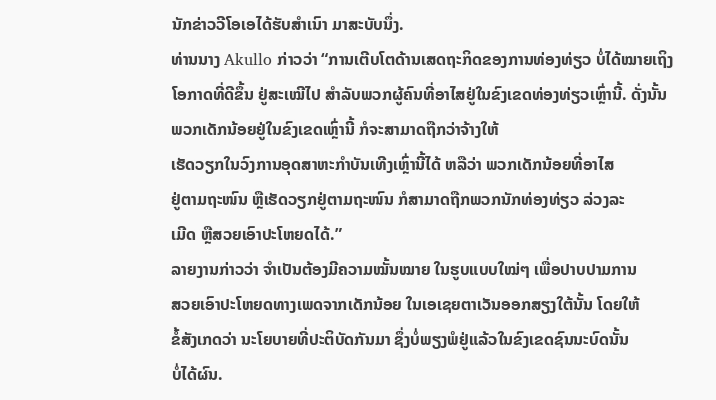ນັກຂ່າວວີໂອເອໄດ້ຮັບສຳເນົາ ມາສະບັບນຶ່ງ.
ທ່ານນາງ Akullo ກ່າວວ່າ “ການເຕີບໂຕດ້ານເສດຖະກິດຂອງການທ່ອງທ່ຽວ ບໍ່ໄດ້ໝາຍເຖິງໂອກາດທີ່ດີຂຶ້ນ ຢູ່ສະເໝີໄປ ສຳລັບພວກຜູ້ຄົນທີ່ອາໄສຢູ່ໃນຂົງເຂດທ່ອງທ່ຽວເຫຼົ່ານີ້. ດັ່ງນັ້ນ ພວກເດັກນ້ອຍຢູ່ໃນຂົງເຂດເຫຼົ່ານີ້ ກໍຈະສາມາດຖືກວ່າຈ້າງໃຫ້
ເຮັດວຽກໃນວົງການອຸດສາຫະກຳບັນເທີງເຫຼົ່ານີ້ໄດ້ ຫລືວ່າ ພວກເດັກນ້ອຍທີ່ອາໄສ
ຢູ່ຕາມຖະໜົນ ຫຼືເຮັດວຽກຢູ່ຕາມຖະໜົນ ກໍສາມາດຖືກພວກນັກທ່ອງທ່ຽວ ລ່ວງລະ
ເມີດ ຫຼືສວຍເອົາປະໂຫຍດໄດ້.”
ລາຍງານກ່າວວ່າ ຈຳເປັນຕ້ອງມີຄວາມໝັ້ນໝາຍ ໃນຮູບແບບໃໝ່ໆ ເພື່ອປາບປາມການ
ສວຍເອົາປະໂຫຍດທາງເພດຈາກເດັກນ້ອຍ ໃນເອເຊຍຕາເວັນອອກສຽງໃຕ້ນັ້ນ ໂດຍໃຫ້
ຂໍ້ສັງເກດວ່າ ນະໂຍບາຍທີ່ປະຕິບັດກັນມາ ຊຶ່ງບໍ່ພຽງພໍຢູ່ແລ້ວໃນຂົງເຂດຊົນນະບົດນັ້ນ
ບໍ່ໄດ້ຜົນ.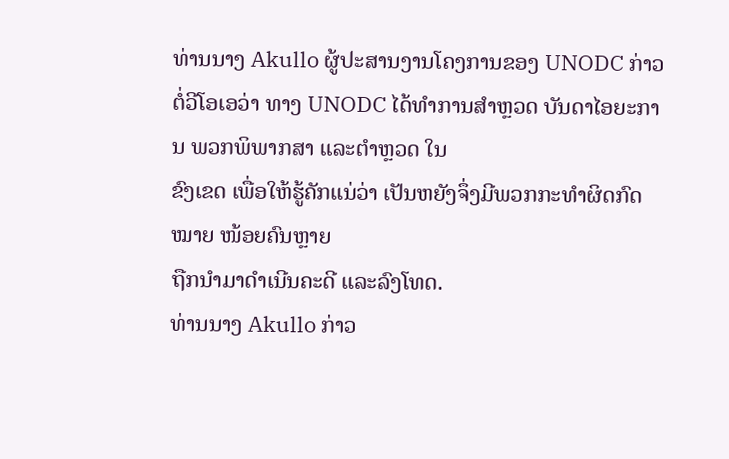ທ່ານນາງ Akullo ຜູ້ປະສານງານໂຄງການຂອງ UNODC ກ່າວຕໍ່ວີໂອເອວ່າ ທາງ UNODC ໄດ້ທຳການສຳຫຼວດ ບັນດາໄອຍະການ ພວກພິພາກສາ ແລະຕຳຫຼວດ ໃນ
ຂົງເຂດ ເພື່ອໃຫ້ຮູ້ຄັກແນ່ວ່າ ເປັນຫຍັງຈຶ່ງມີພວກກະທຳຜິດກົດໝາຍ ໜ້ອຍຄົນຫຼາຍ
ຖືກນຳມາດຳເນີນຄະດີ ແລະລົງໂທດ.
ທ່ານນາງ Akullo ກ່າວ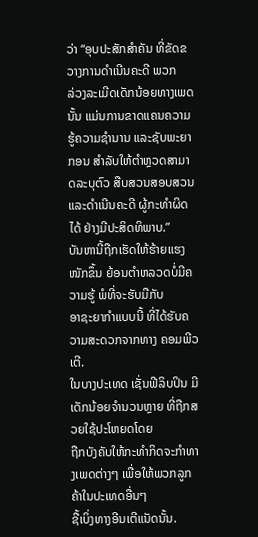ວ່າ “ອຸບປະສັກສຳຄັນ ທີ່ຂັດຂວາງການດຳເນີນຄະດີ ພວກ
ລ່ວງລະເມີດເດັກນ້ອຍທາງເພດນັ້ນ ແມ່ນການຂາດແຄນຄວາມຮູ້ຄວາມຊຳນານ ແລະຊັບພະຍາກອນ ສຳລັບໃຫ້ຕຳຫຼວດສາມາດລະບຸຕົວ ສືບສວນສອບສວນ
ແລະດຳເນີນຄະດີ ຜູ້ກະທຳຜິດໄດ້ ຢ່າງມີປະສິດທິພາບ.”
ບັນຫານີ້ຖືກເຮັດໃຫ້ຮ້າຍແຮງໜັກຂຶ້ນ ຍ້ອນຕຳຫລວດບໍ່ມີຄວາມຮູ້ ພໍທີ່ຈະຮັບມືກັບ
ອາຊະຍາກຳແບບນີ້ ທີ່ໄດ້ຮັບຄວາມສະດວກຈາກທາງ ຄອມພີວເຕີ.
ໃນບາງປະເທດ ເຊັ່ນຟີລິບປິນ ມີເດັກນ້ອຍຈຳນວນຫຼາຍ ທີ່ຖືກສວຍໃຊ້ປະໂຫຍດໂດຍ
ຖືກບັງຄັບໃຫ້ກະທຳກິດຈະກຳທາງເພດຕ່າງໆ ເພື່ອໃຫ້ພວກລູກຄ້າໃນປະເທດອື່ນໆ
ຊື້ເບິ່ງທາງອີນເຕີແນັດນັ້ນ.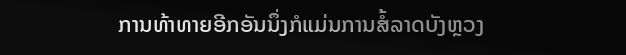ການທ້າທາຍອີກອັນນຶ່ງກໍແມ່ນການສໍ້ລາດບັງຫຼວງ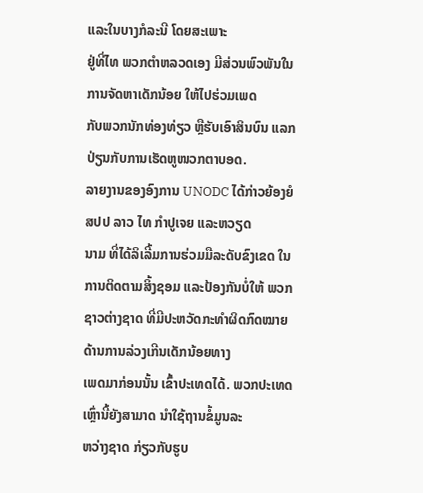ແລະໃນບາງກໍລະນີ ໂດຍສະເພາະ
ຢູ່ທີ່ໄທ ພວກຕຳຫລວດເອງ ມີສ່ວນພົວພັນໃນການຈັດຫາເດັກນ້ອຍ ໃຫ້ໄປຮ່ວມເພດ
ກັບພວກນັກທ່ອງທ່ຽວ ຫຼືຮັບເອົາສິນບົນ ແລກປ່ຽນກັບການເຮັດຫູໜວກຕາບອດ.
ລາຍງານຂອງອົງການ UNODC ໄດ້ກ່າວຍ້ອງຍໍ ສປປ ລາວ ໄທ ກຳປູເຈຍ ແລະຫວຽດ
ນາມ ທີ່ໄດ້ລິເລີ້ມການຮ່ວມມືລະດັບຂົງເຂດ ໃນການຕິດຕາມສິ້ງຊອມ ແລະປ້ອງກັນບໍ່ໃຫ້ ພວກຊາວຕ່າງຊາດ ທີ່ມີປະຫວັດກະທຳຜິດກົດໝາຍ ດ້ານການລ່ວງເກີນເດັກນ້ອຍທາງ
ເພດມາກ່ອນນັ້ນ ເຂົ້າປະເທດໄດ້. ພວກປະເທດເຫຼົ່ານີ້ຍັງສາມາດ ນຳໃຊ້ຖານຂໍ້ມູນລະ
ຫວ່າງຊາດ ກ່ຽວກັບຮູບ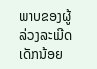ພາບຂອງຜູ້ລ່ວງລະເມີດເດັກນ້ອຍ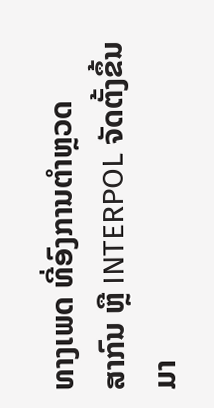ທາງເພດ ທີ່ອົງການຕຳຫຼວດ
ສາກົນ ຫຼື INTERPOL ຈັດຕັ້ງຂຶ້ນມາ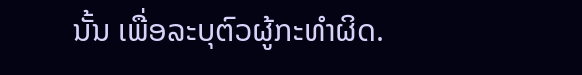ນັ້ນ ເພື່ອລະບຸຕົວຜູ້ກະທຳຜິດ.